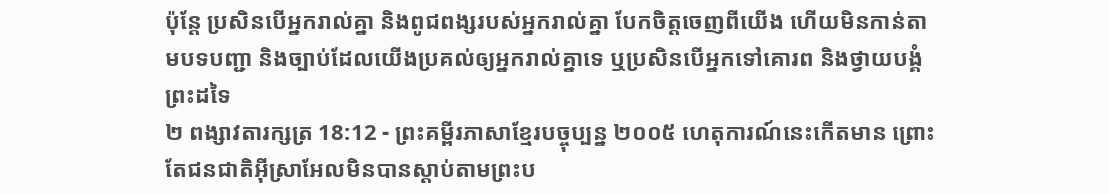ប៉ុន្តែ ប្រសិនបើអ្នករាល់គ្នា និងពូជពង្សរបស់អ្នករាល់គ្នា បែកចិត្តចេញពីយើង ហើយមិនកាន់តាមបទបញ្ជា និងច្បាប់ដែលយើងប្រគល់ឲ្យអ្នករាល់គ្នាទេ ឬប្រសិនបើអ្នកទៅគោរព និងថ្វាយបង្គំព្រះដទៃ
២ ពង្សាវតារក្សត្រ 18:12 - ព្រះគម្ពីរភាសាខ្មែរបច្ចុប្បន្ន ២០០៥ ហេតុការណ៍នេះកើតមាន ព្រោះតែជនជាតិអ៊ីស្រាអែលមិនបានស្ដាប់តាមព្រះប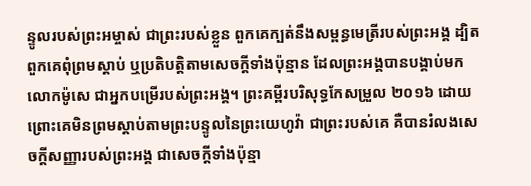ន្ទូលរបស់ព្រះអម្ចាស់ ជាព្រះរបស់ខ្លួន ពួកគេក្បត់នឹងសម្ពន្ធមេត្រីរបស់ព្រះអង្គ ដ្បិតពួកគេពុំព្រមស្ដាប់ ឬប្រតិបត្តិតាមសេចក្ដីទាំងប៉ុន្មាន ដែលព្រះអង្គបានបង្គាប់មកលោកម៉ូសេ ជាអ្នកបម្រើរបស់ព្រះអង្គ។ ព្រះគម្ពីរបរិសុទ្ធកែសម្រួល ២០១៦ ដោយព្រោះគេមិនព្រមស្តាប់តាមព្រះបន្ទូលនៃព្រះយេហូវ៉ា ជាព្រះរបស់គេ គឺបានរំលងសេចក្ដីសញ្ញារបស់ព្រះអង្គ ជាសេចក្ដីទាំងប៉ុន្មា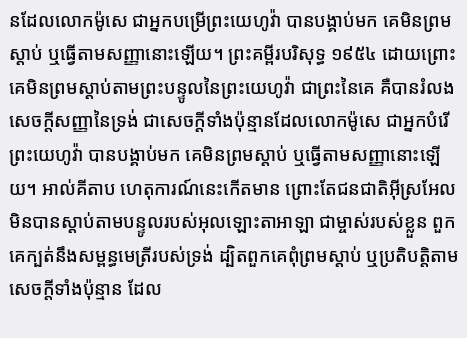នដែលលោកម៉ូសេ ជាអ្នកបម្រើព្រះយេហូវ៉ា បានបង្គាប់មក គេមិនព្រមស្តាប់ ឬធ្វើតាមសញ្ញានោះឡើយ។ ព្រះគម្ពីរបរិសុទ្ធ ១៩៥៤ ដោយព្រោះគេមិនព្រមស្តាប់តាមព្រះបន្ទូលនៃព្រះយេហូវ៉ា ជាព្រះនៃគេ គឺបានរំលងសេចក្ដីសញ្ញានៃទ្រង់ ជាសេចក្ដីទាំងប៉ុន្មានដែលលោកម៉ូសេ ជាអ្នកបំរើព្រះយេហូវ៉ា បានបង្គាប់មក គេមិនព្រមស្តាប់ ឬធ្វើតាមសញ្ញានោះឡើយ។ អាល់គីតាប ហេតុការណ៍នេះកើតមាន ព្រោះតែជនជាតិអ៊ីស្រអែលមិនបានស្តាប់តាមបន្ទូលរបស់អុលឡោះតាអាឡា ជាម្ចាស់របស់ខ្លួន ពួកគេក្បត់នឹងសម្ពន្ធមេត្រីរបស់ទ្រង់ ដ្បិតពួកគេពុំព្រមស្តាប់ ឬប្រតិបត្តិតាមសេចក្តីទាំងប៉ុន្មាន ដែល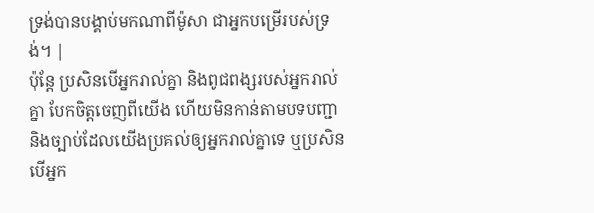ទ្រង់បានបង្គាប់មកណាពីម៉ូសា ជាអ្នកបម្រើរបស់ទ្រង់។ |
ប៉ុន្តែ ប្រសិនបើអ្នករាល់គ្នា និងពូជពង្សរបស់អ្នករាល់គ្នា បែកចិត្តចេញពីយើង ហើយមិនកាន់តាមបទបញ្ជា និងច្បាប់ដែលយើងប្រគល់ឲ្យអ្នករាល់គ្នាទេ ឬប្រសិនបើអ្នក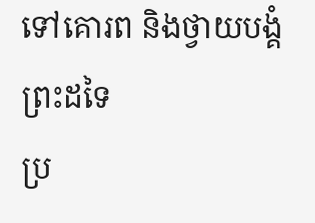ទៅគោរព និងថ្វាយបង្គំព្រះដទៃ
ប្រ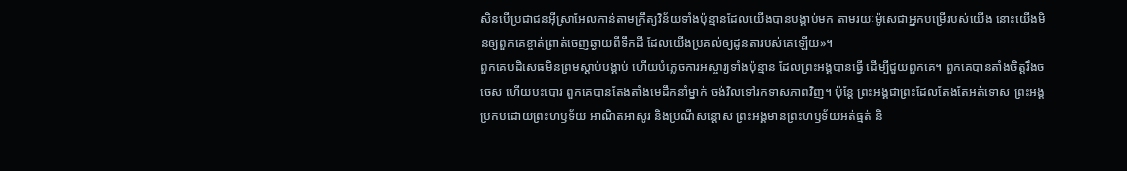សិនបើប្រជាជនអ៊ីស្រាអែលកាន់តាមក្រឹត្យវិន័យទាំងប៉ុន្មានដែលយើងបានបង្គាប់មក តាមរយៈម៉ូសេជាអ្នកបម្រើរបស់យើង នោះយើងមិនឲ្យពួកគេខ្ចាត់ព្រាត់ចេញឆ្ងាយពីទឹកដី ដែលយើងប្រគល់ឲ្យដូនតារបស់គេឡើយ»។
ពួកគេបដិសេធមិនព្រមស្ដាប់បង្គាប់ ហើយបំភ្លេចការអស្ចារ្យទាំងប៉ុន្មាន ដែលព្រះអង្គបានធ្វើ ដើម្បីជួយពួកគេ។ ពួកគេបានតាំងចិត្តរឹងចចេស ហើយបះបោរ ពួកគេបានតែងតាំងមេដឹកនាំម្នាក់ ចង់វិលទៅរកទាសភាពវិញ។ ប៉ុន្តែ ព្រះអង្គជាព្រះដែលតែងតែអត់ទោស ព្រះអង្គប្រកបដោយព្រះហឫទ័យ អាណិតអាសូរ និងប្រណីសន្ដោស ព្រះអង្គមានព្រះហឫទ័យអត់ធ្មត់ និ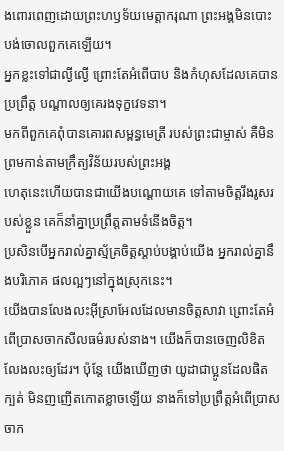ងពោរពេញដោយព្រះហឫទ័យមេត្តាករុណា ព្រះអង្គមិនបោះបង់ចោលពួកគេឡើយ។
អ្នកខ្លះទៅជាល្ងីល្ងើ ព្រោះតែអំពើបាប និងកំហុសដែលគេបានប្រព្រឹត្ត បណ្ដាលឲ្យគេរងទុក្ខវេទនា។
មកពីពួកគេពុំបានគោរពសម្ពន្ធមេត្រី របស់ព្រះជាម្ចាស់ គឺមិនព្រមកាន់តាមក្រឹត្យវិន័យរបស់ព្រះអង្គ
ហេតុនេះហើយបានជាយើងបណ្ដោយគេ ទៅតាមចិត្តរឹងរូសរបស់ខ្លួន គេក៏នាំគ្នាប្រព្រឹត្តតាមទំនើងចិត្ត។
ប្រសិនបើអ្នករាល់គ្នាស្ម័គ្រចិត្តស្ដាប់បង្គាប់យើង អ្នករាល់គ្នានឹងបរិភោគ ផលល្អៗនៅក្នុងស្រុកនេះ។
យើងបានលែងលះអ៊ីស្រាអែលដែលមានចិត្តសាវា ព្រោះតែអំពើប្រាសចាកសីលធម៌របស់នាង។ យើងក៏បានចេញលិខិតលែងលះឲ្យដែរ។ ប៉ុន្តែ យើងឃើញថា យូដាជាប្អូនដែលផិតក្បត់ មិនញញើតកោតខ្លាចឡើយ នាងក៏ទៅប្រព្រឹត្តអំពើប្រាសចាក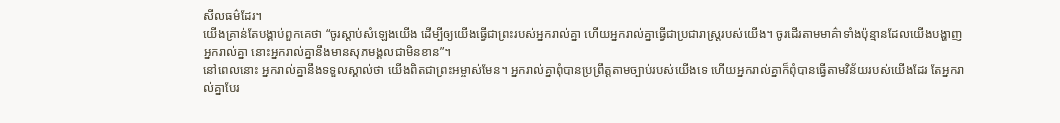សីលធម៌ដែរ។
យើងគ្រាន់តែបង្គាប់ពួកគេថា “ចូរស្ដាប់សំឡេងយើង ដើម្បីឲ្យយើងធ្វើជាព្រះរបស់អ្នករាល់គ្នា ហើយអ្នករាល់គ្នាធ្វើជាប្រជារាស្ដ្ររបស់យើង។ ចូរដើរតាមមាគ៌ាទាំងប៉ុន្មានដែលយើងបង្ហាញអ្នករាល់គ្នា នោះអ្នករាល់គ្នានឹងមានសុភមង្គលជាមិនខាន”។
នៅពេលនោះ អ្នករាល់គ្នានឹងទទួលស្គាល់ថា យើងពិតជាព្រះអម្ចាស់មែន។ អ្នករាល់គ្នាពុំបានប្រព្រឹត្តតាមច្បាប់របស់យើងទេ ហើយអ្នករាល់គ្នាក៏ពុំបានធ្វើតាមវិន័យរបស់យើងដែរ តែអ្នករាល់គ្នាបែរ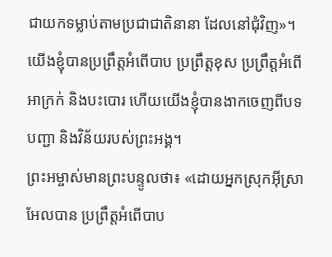ជាយកទម្លាប់តាមប្រជាជាតិនានា ដែលនៅជុំវិញ»។
យើងខ្ញុំបានប្រព្រឹត្តអំពើបាប ប្រព្រឹត្តខុស ប្រព្រឹត្តអំពើអាក្រក់ និងបះបោរ ហើយយើងខ្ញុំបានងាកចេញពីបទបញ្ជា និងវិន័យរបស់ព្រះអង្គ។
ព្រះអម្ចាស់មានព្រះបន្ទូលថា៖ «ដោយអ្នកស្រុកអ៊ីស្រាអែលបាន ប្រព្រឹត្តអំពើបាប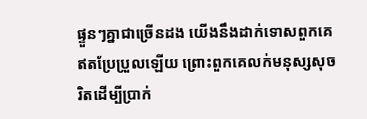ផ្ទួនៗគ្នាជាច្រើនដង យើងនឹងដាក់ទោសពួកគេ ឥតប្រែប្រួលឡើយ ព្រោះពួកគេលក់មនុស្សសុចរិតដើម្បីប្រាក់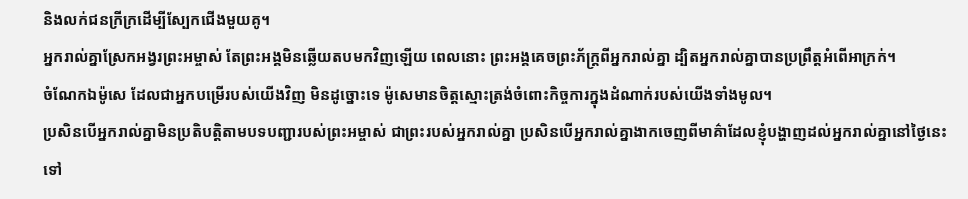និងលក់ជនក្រីក្រដើម្បីស្បែកជើងមួយគូ។
អ្នករាល់គ្នាស្រែកអង្វរព្រះអម្ចាស់ តែព្រះអង្គមិនឆ្លើយតបមកវិញឡើយ ពេលនោះ ព្រះអង្គគេចព្រះភ័ក្ត្រពីអ្នករាល់គ្នា ដ្បិតអ្នករាល់គ្នាបានប្រព្រឹត្តអំពើអាក្រក់។
ចំណែកឯម៉ូសេ ដែលជាអ្នកបម្រើរបស់យើងវិញ មិនដូច្នោះទេ ម៉ូសេមានចិត្តស្មោះត្រង់ចំពោះកិច្ចការក្នុងដំណាក់របស់យើងទាំងមូល។
ប្រសិនបើអ្នករាល់គ្នាមិនប្រតិបត្តិតាមបទបញ្ជារបស់ព្រះអម្ចាស់ ជាព្រះរបស់អ្នករាល់គ្នា ប្រសិនបើអ្នករាល់គ្នាងាកចេញពីមាគ៌ាដែលខ្ញុំបង្ហាញដល់អ្នករាល់គ្នានៅថ្ងៃនេះ ទៅ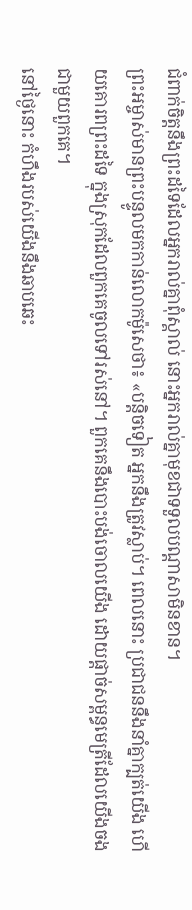ជំពាក់ចិត្តនឹងព្រះដទៃដែលអ្នករាល់គ្នាពុំស្គាល់ នោះអ្នករាល់គ្នាមុខជាទទួលបណ្ដាសាមិនខាន។
ព្រះអម្ចាស់មានព្រះបន្ទូលមកកាន់លោកម៉ូសេថា៖ «បន្តិចទៀត អ្នកនឹងត្រូវស្លាប់។ ពេលនោះ ប្រជាជននឹងនាំគ្នាក្បត់យើង ហើយគោរពព្រះដទៃ ក្នុងស្រុកដែលពួកគេចូលទៅរស់នៅ។ ពួកគេនឹងបោះបង់ចោលយើង ដោយផ្ដាច់សម្ពន្ធមេត្រីដែលយើងចងជាមួយពួកគេ។
នៅថ្ងៃនោះ កំហឹងរបស់យើងនឹងឆាបឆេះ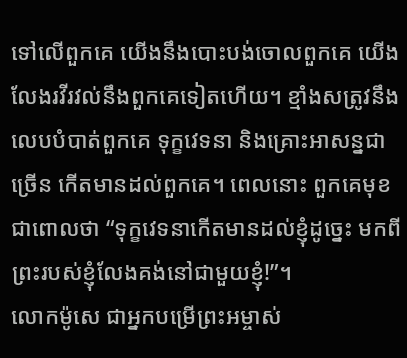ទៅលើពួកគេ យើងនឹងបោះបង់ចោលពួកគេ យើងលែងរវីរវល់នឹងពួកគេទៀតហើយ។ ខ្មាំងសត្រូវនឹងលេបបំបាត់ពួកគេ ទុក្ខវេទនា និងគ្រោះអាសន្នជាច្រើន កើតមានដល់ពួកគេ។ ពេលនោះ ពួកគេមុខជាពោលថា “ទុក្ខវេទនាកើតមានដល់ខ្ញុំដូច្នេះ មកពីព្រះរបស់ខ្ញុំលែងគង់នៅជាមួយខ្ញុំ!”។
លោកម៉ូសេ ជាអ្នកបម្រើព្រះអម្ចាស់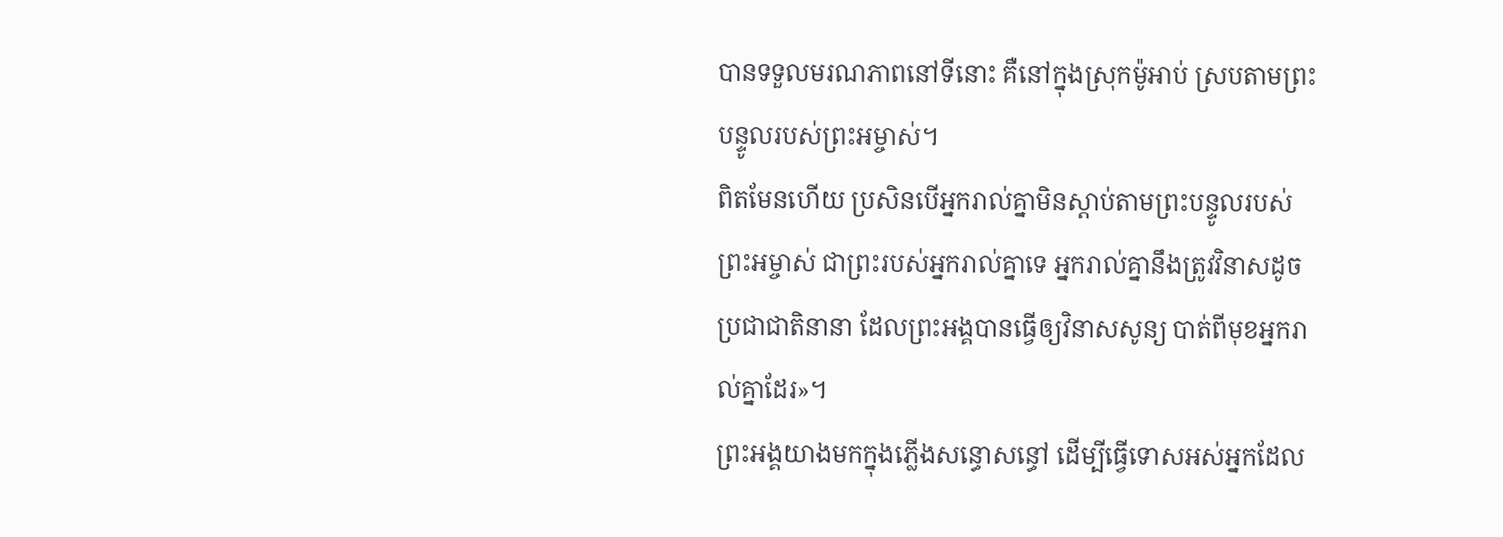បានទទួលមរណភាពនៅទីនោះ គឺនៅក្នុងស្រុកម៉ូអាប់ ស្របតាមព្រះបន្ទូលរបស់ព្រះអម្ចាស់។
ពិតមែនហើយ ប្រសិនបើអ្នករាល់គ្នាមិនស្ដាប់តាមព្រះបន្ទូលរបស់ព្រះអម្ចាស់ ជាព្រះរបស់អ្នករាល់គ្នាទេ អ្នករាល់គ្នានឹងត្រូវវិនាសដូចប្រជាជាតិនានា ដែលព្រះអង្គបានធ្វើឲ្យវិនាសសូន្យ បាត់ពីមុខអ្នករាល់គ្នាដែរ»។
ព្រះអង្គយាងមកក្នុងភ្លើងសន្ធោសន្ធៅ ដើម្បីធ្វើទោសអស់អ្នកដែល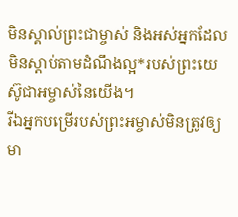មិនស្គាល់ព្រះជាម្ចាស់ និងអស់អ្នកដែលមិនស្ដាប់តាមដំណឹងល្អ*របស់ព្រះយេស៊ូជាអម្ចាស់នៃយើង។
រីឯអ្នកបម្រើរបស់ព្រះអម្ចាស់មិនត្រូវឲ្យមា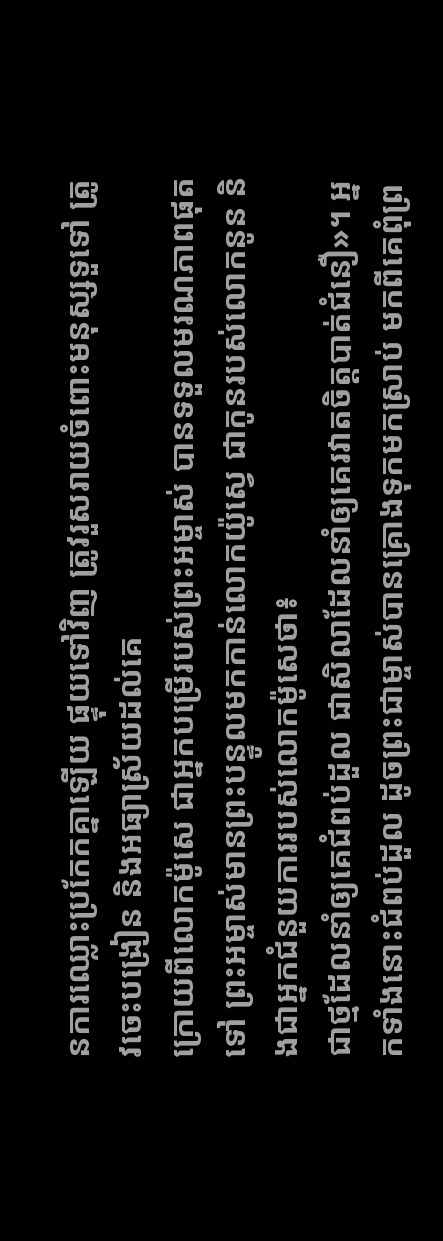នការឈ្លោះប្រកែកគ្នាឡើយ ផ្ទុយទៅវិញ ត្រូវរួសរាយចំពោះមនុស្សទួទៅ ត្រូវចេះបង្រៀន និងអធ្យាស្រ័យដល់គេ
ក្រោយពីលោកម៉ូសេ ជាអ្នកបម្រើរបស់ព្រះអម្ចាស់ បានទទួលមរណភាពផុតទៅ ព្រះអម្ចាស់មានព្រះបន្ទូលមកកាន់លោកយ៉ូស្វេ ជាកូនរបស់លោកនូន និងជាអ្នកជំនួយការរបស់លោកម៉ូសេថា៖
ជាថ្មដែលនាំឲ្យគេជំពប់ដួល ជាសិលាដែលនាំឲ្យគេរវាតចិត្តបាត់ជំនឿ»។ អ្នកទាំងនោះជំពប់ដួល ដូចព្រះជាម្ចាស់បានគ្រោងទុកមកស្រាប់ មកពីគេពុំព្រ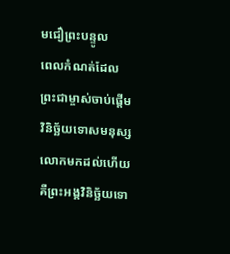មជឿព្រះបន្ទូល
ពេលកំណត់ដែលព្រះជាម្ចាស់ចាប់ផ្តើមវិនិច្ឆ័យទោសមនុស្សលោកមកដល់ហើយ គឺព្រះអង្គវិនិច្ឆ័យទោ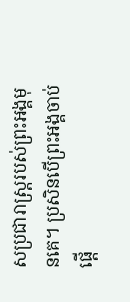សប្រជារាស្ដ្ររបស់ព្រះអង្គមុនគេ។ ប្រសិនបើព្រះអង្គចាប់ផ្ដើ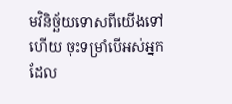មវិនិច្ឆ័យទោសពីយើងទៅហើយ ចុះទម្រាំបើអស់អ្នកដែល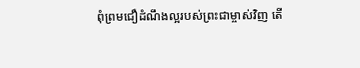ពុំព្រមជឿដំណឹងល្អរបស់ព្រះជាម្ចាស់វិញ តើ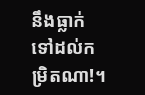នឹងធ្លាក់ទៅដល់កម្រិតណា!។